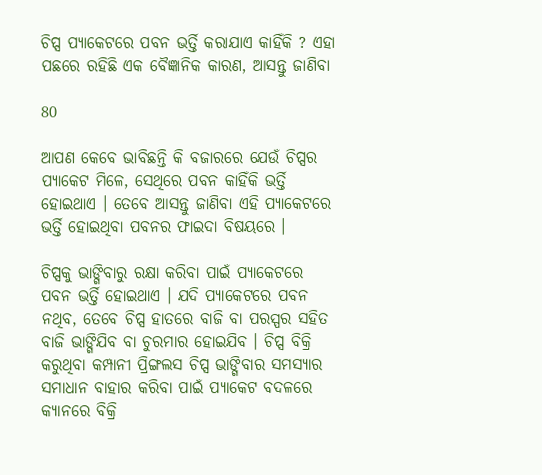ଚିପ୍ସ ପ୍ୟାକେଟରେ ପବନ ଭର୍ତ୍ତି କରାଯାଏ କାହିଁକି ? ଏହା ପଛରେ ରହିଛି ଏକ ବୈଜ୍ଞାନିକ କାରଣ, ଆସନ୍ତୁ ଜାଣିବା

80

ଆପଣ କେବେ ଭାବିଛନ୍ତି କି ବଜାରରେ ଯେଉଁ ଚିପ୍ସର ପ୍ୟାକେଟ ମିଳେ, ସେଥିରେ ପବନ କାହିଁକି ଭର୍ତ୍ତି ହୋଇଥାଏ । ତେବେ ଆସନ୍ତୁ ଜାଣିବା ଏହି ପ୍ୟାକେଟରେ ଭର୍ତ୍ତି ହୋଇଥିବା ପବନର ଫାଇଦା ବିଷୟରେ ।

ଚିପ୍ସକୁ ଭାଙ୍ଗିବାରୁ ରକ୍ଷା କରିବା ପାଇଁ ପ୍ୟାକେଟରେ ପବନ ଭର୍ତ୍ତି ହୋଇଥାଏ । ଯଦି ପ୍ୟାକେଟରେ ପବନ ନଥିବ, ତେବେ ଚିପ୍ସ ହାତରେ ବାଜି ବା ପରସ୍ପର ସହିତ ବାଜି ଭାଙ୍ଗିଯିବ ବା ଚୁରମାର ହୋଇଯିବ । ଚିପ୍ସ ବିକ୍ରି କରୁଥିବା କମ୍ପାନୀ ପ୍ରିଙ୍ଗଲସ ଚିପ୍ସ ଭାଙ୍ଗିବାର ସମସ୍ୟାର ସମାଧାନ ବାହାର କରିବା ପାଇଁ ପ୍ୟାକେଟ ବଦଳରେ କ୍ୟାନରେ ବିକ୍ରି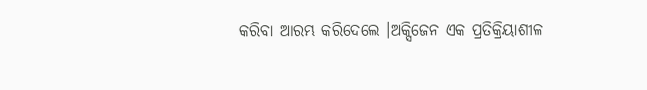କରିବା ଆରମ୍ଭ କରିଦେଲେ ।ଅକ୍ସିଜେନ ଏକ ପ୍ରତିକ୍ରିୟାଶୀଳ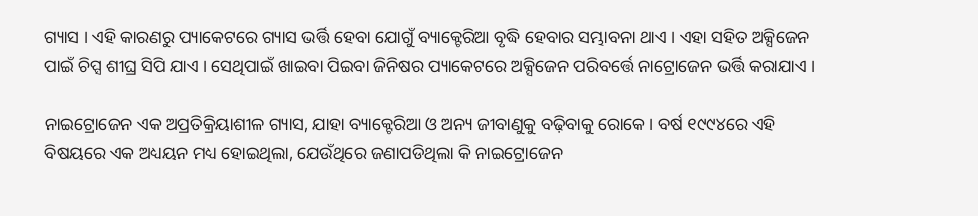ଗ୍ୟାସ । ଏହି କାରଣରୁ ପ୍ୟାକେଟରେ ଗ୍ୟାସ ଭର୍ତ୍ତି ହେବା ଯୋଗୁଁ ବ୍ୟାକ୍ଟେରିଆ ବୃଦ୍ଧି ହେବାର ସମ୍ଭାବନା ଥାଏ । ଏହା ସହିତ ଅକ୍ସିଜେନ ପାଇଁ ଚିପ୍ସ ଶୀଘ୍ର ସିପି ଯାଏ । ସେଥିପାଇଁ ଖାଇବା ପିଇବା ଜିନିଷର ପ୍ୟାକେଟରେ ଅକ୍ସିଜେନ ପରିବର୍ତ୍ତେ ନାଟ୍ରୋଜେନ ଭର୍ତ୍ତି କରାଯାଏ ।

ନାଇଟ୍ରୋଜେନ ଏକ ଅପ୍ରତିକ୍ରିୟାଶୀଳ ଗ୍ୟାସ, ଯାହା ବ୍ୟାକ୍ଟେରିଆ ଓ ଅନ୍ୟ ଜୀବାଣୁକୁ ବଢ଼ିବାକୁ ରୋକେ । ବର୍ଷ ୧୯୯୪ରେ ଏହି ବିଷୟରେ ଏକ ଅଧ୍ୟୟନ ମଧ୍ୟ ହୋଇଥିଲା, ଯେଉଁଥିରେ ଜଣାପଡିଥିଲା କି ନାଇଟ୍ରୋଜେନ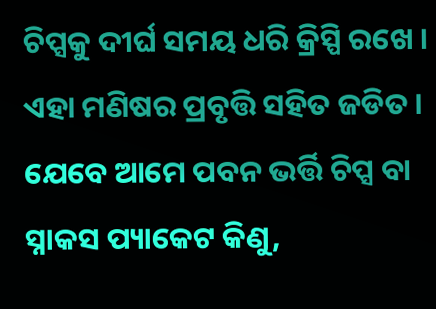ଚିପ୍ସକୁ ଦୀର୍ଘ ସମୟ ଧରି କ୍ରିସ୍ପି ରଖେ ।
ଏହା ମଣିଷର ପ୍ରବୃତ୍ତି ସହିତ ଜଡିତ । ଯେବେ ଆମେ ପବନ ଭର୍ତ୍ତି ଚିପ୍ସ ବା ସ୍ନାକସ ପ୍ୟାକେଟ କିଣୁ,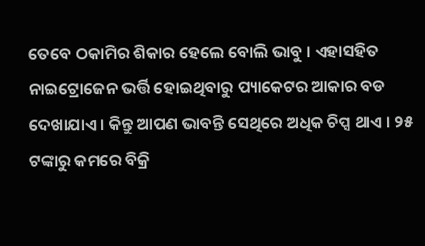ତେବେ ଠକାମିର ଶିକାର ହେଲେ ବୋଲି ଭାବୁ । ଏହାସହିତ ନାଇଟ୍ରୋଜେନ ଭର୍ତ୍ତି ହୋଇଥିବାରୁ ପ୍ୟାକେଟର ଆକାର ବଡ ଦେଖାଯାଏ । କିନ୍ତୁ ଆପଣ ଭାବନ୍ତି ସେଥିରେ ଅଧିକ ଚିପ୍ସ ଥାଏ । ୨୫ ଟଙ୍କାରୁ କମରେ ବିକ୍ରି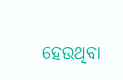ହେଉଥିବା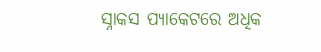ସ୍ନାକସ ପ୍ୟାକେଟରେ ଅଧିକ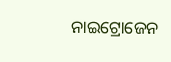ନାଇଟ୍ରୋଜେନ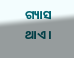ଗ୍ୟାସ ଥାଏ ।